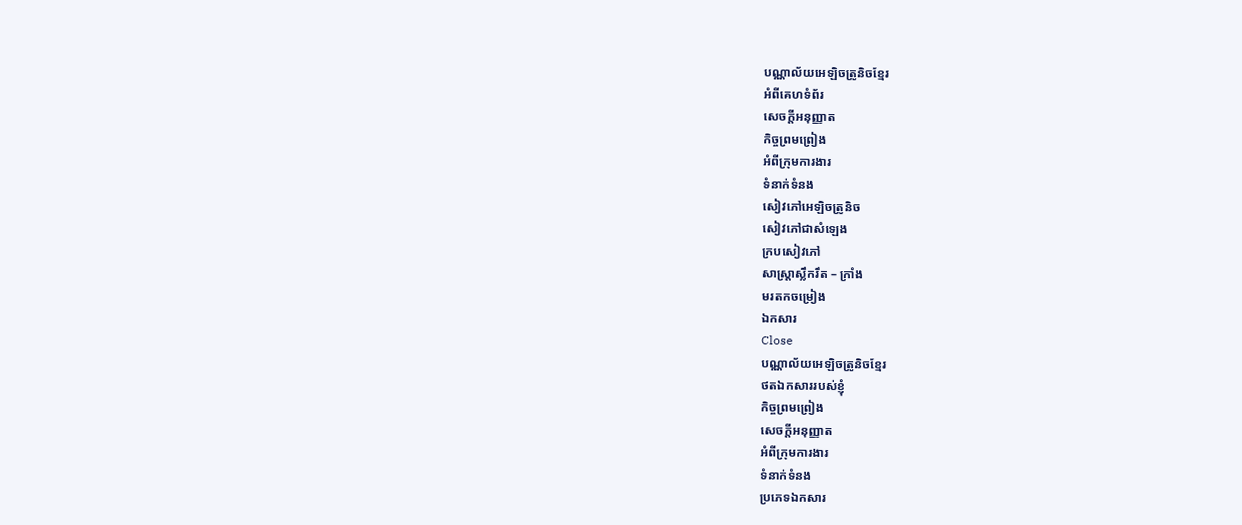បណ្ណាល័យអេឡិចត្រូនិចខ្មែរ
អំពីគេហទំព័រ
សេចក្ដីអនុញ្ញាត
កិច្ចព្រមព្រៀង
អំពីក្រុមការងារ
ទំនាក់ទំនង
សៀវភៅអេឡិចត្រូនិច
សៀវភៅជាសំឡេង
ក្របសៀវភៅ
សាស្ត្រាស្លឹករឹត – ក្រាំង
មរតកចម្រៀង
ឯកសារ
Close
បណ្ណាល័យអេឡិចត្រូនិចខ្មែរ
ថតឯកសាររបស់ខ្ញុំ
កិច្ចព្រមព្រៀង
សេចក្ដីអនុញ្ញាត
អំពីក្រុមការងារ
ទំនាក់ទំនង
ប្រភេទឯកសារ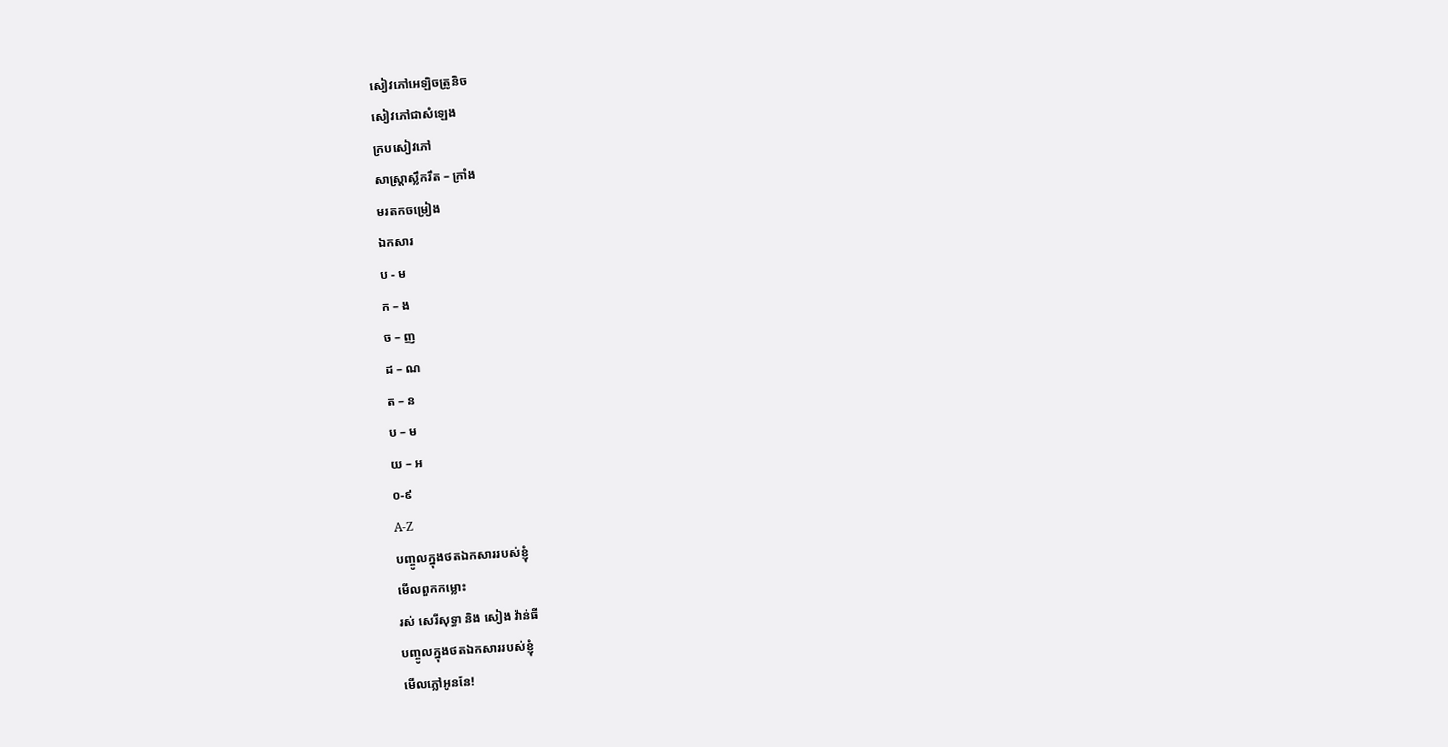សៀវភៅអេឡិចត្រូនិច
សៀវភៅជាសំឡេង
ក្របសៀវភៅ
សាស្ត្រាស្លឹករឹត – ក្រាំង
មរតកចម្រៀង
ឯកសារ
ប - ម
ក – ង
ច – ញ
ដ – ណ
ត – ន
ប – ម
យ – អ
០-៩
A-Z
បញ្ចូលក្នុងថតឯកសាររបស់ខ្ញុំ
មើលពួកកម្លោះ
រស់ សេរីសុទ្ធា និង សៀង វ៉ាន់ធី
បញ្ចូលក្នុងថតឯកសាររបស់ខ្ញុំ
មើលភ្លៅអូននែ!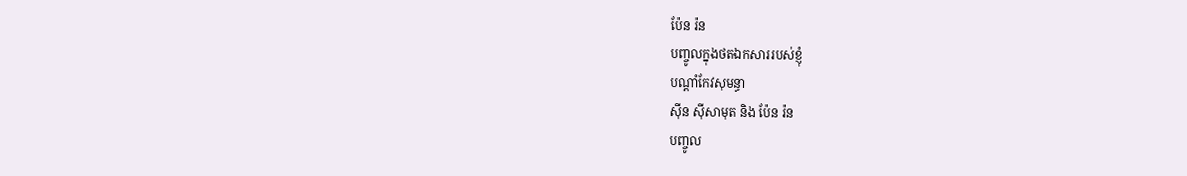ប៉ែន រ៉ន
បញ្ចូលក្នុងថតឯកសាររបស់ខ្ញុំ
បណ្តាំកែវសុមន្ធា
ស៊ីន ស៊ីសាមុត និង ប៉ែន រ៉ន
បញ្ចូល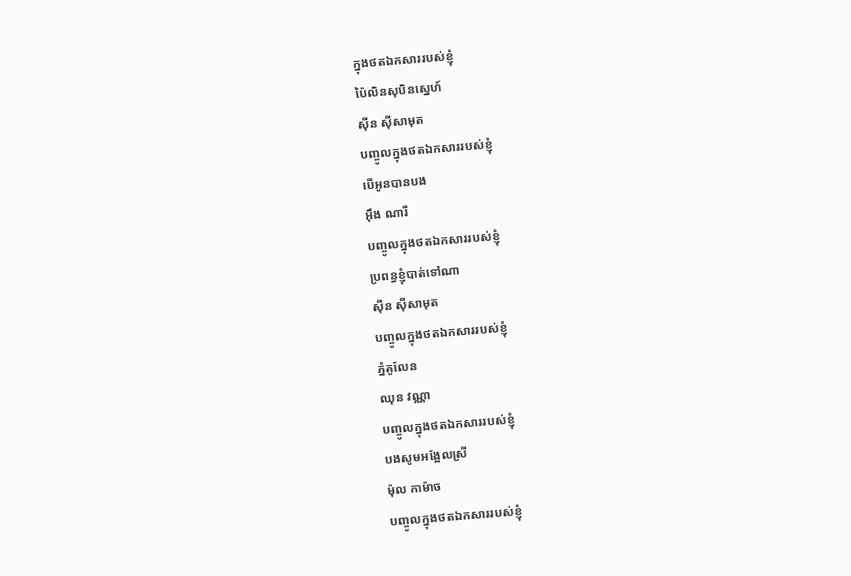ក្នុងថតឯកសាររបស់ខ្ញុំ
ប៉ៃលិនសុបិនស្នេហ៍
ស៊ីន ស៊ីសាមុត
បញ្ចូលក្នុងថតឯកសាររបស់ខ្ញុំ
បើអូនបានបង
អ៊ឹង ណារី
បញ្ចូលក្នុងថតឯកសាររបស់ខ្ញុំ
ប្រពន្ធខ្ញុំបាត់ទៅណា
ស៊ីន ស៊ីសាមុត
បញ្ចូលក្នុងថតឯកសាររបស់ខ្ញុំ
ភ្នំគូលែន
ឈុន វណ្ណា
បញ្ចូលក្នុងថតឯកសាររបស់ខ្ញុំ
បងសូមអង្អែលស្រី
ម៉ុល កាម៉ាច
បញ្ចូលក្នុងថតឯកសាររបស់ខ្ញុំ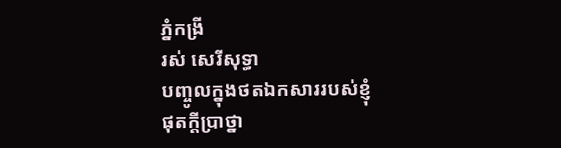ភ្នំកង្រី
រស់ សេរីសុទ្ធា
បញ្ចូលក្នុងថតឯកសាររបស់ខ្ញុំ
ផុតក្ដីប្រាថ្នា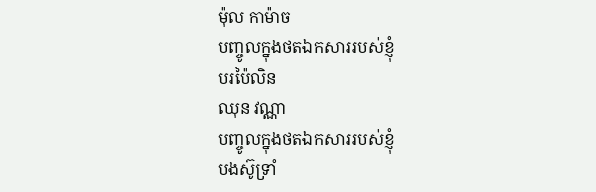ម៉ុល កាម៉ាច
បញ្ចូលក្នុងថតឯកសាររបស់ខ្ញុំ
បរប៉ៃលិន
ឈុន វណ្ណា
បញ្ចូលក្នុងថតឯកសាររបស់ខ្ញុំ
បងស៊ូទ្រាំ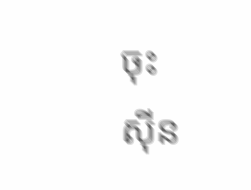ចុះ
ស៊ីន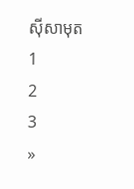ស៊ីសាមុត
1
2
3
»